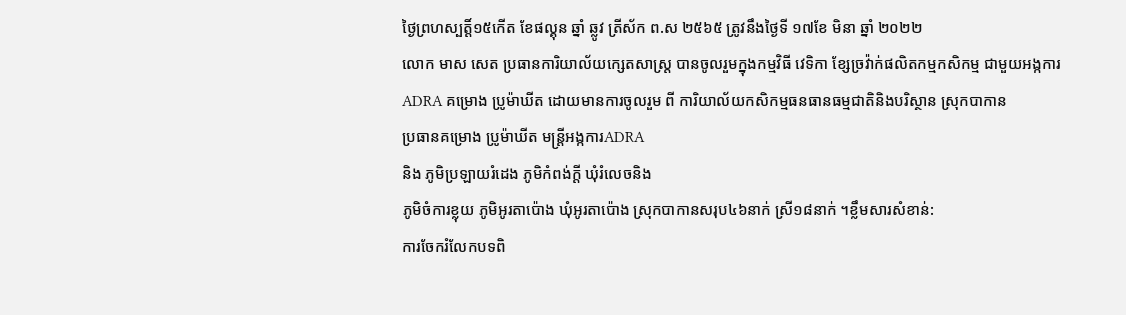ថ្ងៃព្រហស្បត្តិ៍១៥កើត ខែផល្គុន ឆ្នាំ ឆ្លូវ ត្រីស័ក ព.ស ២៥៦៥ ត្រូវនឹងថ្ងៃទី ១៧ខែ មិនា ឆ្នាំ ២០២២
លោក មាស សេត ប្រធានការិយាល័យក្សេតសាស្រ្ត បានចូលរួមក្នុងកម្មវិធី វេទិកា ខ្សែច្រវ៉ាក់ផលិតកម្មកសិកម្ម ជាមួយអង្កការADRA គម្រោង ប្រូម៉ាឃីត ដោយមានការចូលរួម ពី ការិយាល័យកសិកម្មធនធានធម្មជាតិនិងបរិស្ថាន ស្រុកបាកាន
ប្រធានគម្រោង ប្រូម៉ាឃីត មន្ត្រីអង្កការADRA
និង ភូមិប្រឡាយរំដេង ភូមិកំពង់ក្តី ឃុំរំលេចនិង
ភូមិចំការខ្លុយ ភូមិអូរតាប៉ោង ឃុំអូរតាប៉ោង ស្រុកបាកានសរុប៤៦នាក់ ស្រី១៨នាក់ ។ខ្លឹមសារសំខាន់:
ការចែករំលែកបទពិ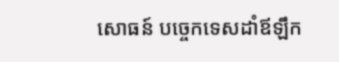សោធន៍ បច្ចេកទេសដាំឪឡឹក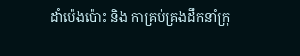ដាំប៉េងប៉ោះ និង កាគ្រប់គ្រងដឹកនាំក្រុ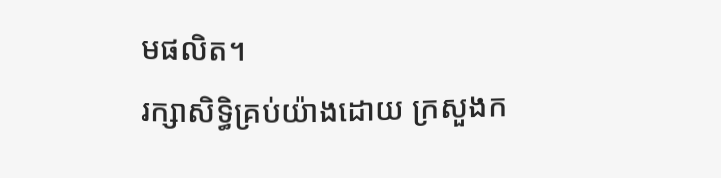មផលិត។
រក្សាសិទិ្ធគ្រប់យ៉ាងដោយ ក្រសួងក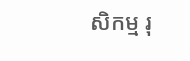សិកម្ម រុ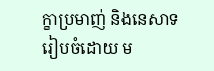ក្ខាប្រមាញ់ និងនេសាទ
រៀបចំដោយ ម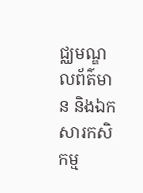ជ្ឈមណ្ឌលព័ត៌មាន និងឯកសារកសិកម្ម